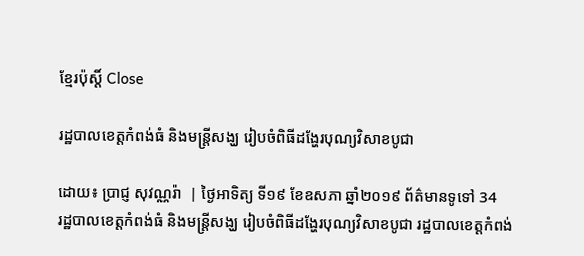ខ្មែរប៉ុស្ដិ៍ Close

រដ្ឋបាលខេត្តកំពង់ធំ និងមន្ត្រីសង្ឃ រៀបចំពិធីដង្ហែរបុណ្យវិសាខបូជា

ដោយ៖ ប្រាជ្ញ សុវណ្ណរ៉ា  | ថ្ងៃអាទិត្យ ទី១៩ ខែឧសភា ឆ្នាំ២០១៩ ព័ត៌មានទូទៅ 34
រដ្ឋបាលខេត្តកំពង់ធំ និងមន្ត្រីសង្ឃ រៀបចំពិធីដង្ហែរបុណ្យវិសាខបូជា រដ្ឋបាលខេត្តកំពង់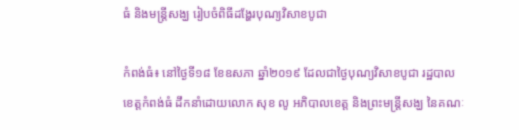ធំ និងមន្ត្រីសង្ឃ រៀបចំពិធីដង្ហែរបុណ្យវិសាខបូជា

កំពង់ធំ៖ នៅថ្ងៃទី១៨ ខែឧសភា ឆ្នាំ២០១៩ ដែលជាថ្ងៃបុណ្យវិសាខបូជា រដ្ឋបាលខេត្តកំពង់ធំ ដឹកនាំដោយលោក សុខ លូ អភិបាលខេត្ត និងព្រះមន្ត្រីសង្ឃ នៃគណៈ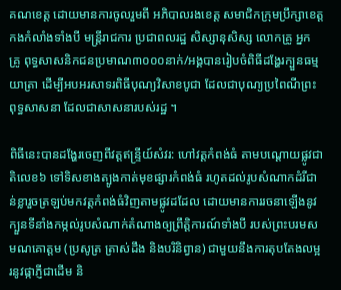គណខេត្ត ដោយមានការចូលរួមពី អភិបាលរងខេត្ត សមាជិកក្រុមប្រឹក្សាខេត្ត កងកំលាំងទាំងបី មន្ត្រីរាជការ ប្រជាពលរដ្ឋ សិស្សានុសិស្ស លោកគ្រូ អ្នក គ្រូ ពុទ្ធសាសនិកជនប្រមាណ៣០០០នាក់/អង្គបានរៀបចំពិធីដង្ហែរក្បួនធម្មយាត្រា ដើម្បីអបអរសាទរពិធីបុណ្យវិសាខបូជា ដែលជាបុណ្យប្រពៃណីព្រះពុទ្ធសាសនា ដែលជាសាសនារបស់រដ្ឋ ។

ពិធីនេះបានដង្ហែរចេញពីវត្តឥន្រ្ទីយ៍សំវរ: ហៅវត្តកំពង់ធំ តាមបណ្ដោយផ្លូវជាតិលេខ៦ ទៅទិសខាងត្បូងកាត់មុខផ្សារកំពង់ធំ រហូតដល់រូបសំណាកដំរីជាន់ខ្លារួចត្រឡប់មកវត្តកំពង់ធំវិញតាមផ្លូវដដែល ដោយមានការរចនាឡើងនូវ ក្បួនទីនាំងកម្កល់រូបសំណាក់តំណាងឲ្យព្រឹត្តិការណ៍ទាំងបី របស់ព្រះបរមសមណគោត្តម (ប្រសូត្រ ត្រាស់ដឹង និងបរិនិព្វាន) ជាមួយនឹងការតុបតែងលម្អរនូវផ្កាភ្ញីជាដើម និ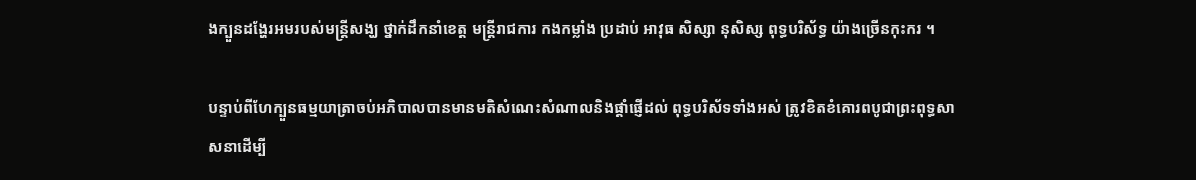ងក្បួនដង្ហែរអមរបស់មន្ត្រីសង្ឃ ថ្នាក់ដឹកនាំខេត្ត មន្ត្រីរាជការ កងកម្លាំង ប្រដាប់ អាវុធ សិស្សា នុសិស្ស ពុទ្ធបរិស័ទ្ធ យ៉ាងច្រើនកុះករ ។

បន្ទាប់ពីហែក្បួនធម្មយាត្រាចប់អភិបាលបានមានមតិសំណេះសំណាលនិងផ្ដាំផ្ញើដល់ ពុទ្ធបរិស័ទទាំងអស់ ត្រូវខិតខំគោរពបូជាព្រះពុទ្ធសាសនាដើម្បី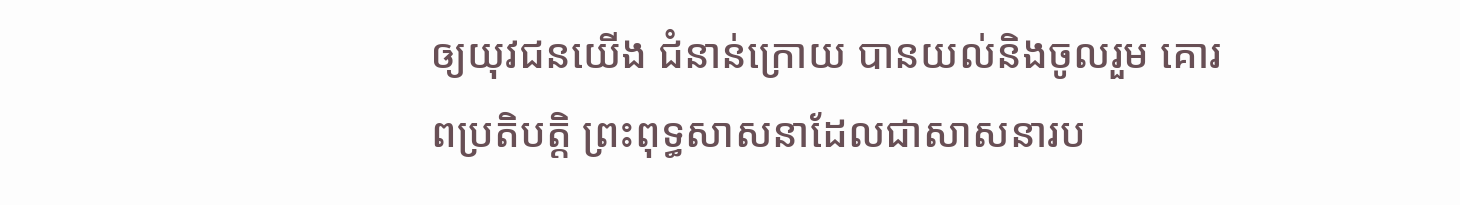ឲ្យយុវជនយើង ជំនាន់ក្រោយ បានយល់និងចូលរួម គោរពប្រតិបត្តិ ព្រះពុទ្ធសាសនាដែលជាសាសនារប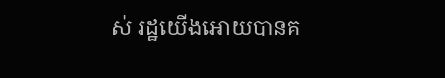ស់ រដ្ឋយើងអោយបានគ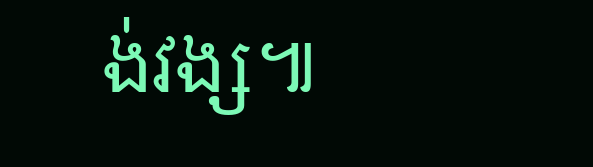ង់វង្ស៕